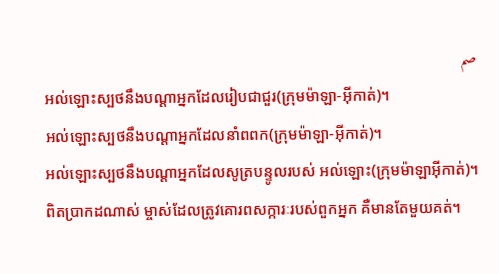صم
អល់ឡោះស្បថនឹងបណ្ដាអ្នកដែលរៀបជាជួរ(ក្រុមម៉ាឡា-អ៊ីកាត់)។
អល់ឡោះស្បថនឹងបណ្ដាអ្នកដែលនាំពពក(ក្រុមម៉ាឡា-អ៊ីកាត់)។
អល់ឡោះស្បថនឹងបណ្ដាអ្នកដែលសូត្របន្ទូលរបស់ អល់ឡោះ(ក្រុមម៉ាឡាអ៊ីកាត់)។
ពិតប្រាកដណាស់ ម្ចាស់ដែលត្រូវគោរពសក្ការៈរបស់ពួកអ្នក គឺមានតែមួយគត់។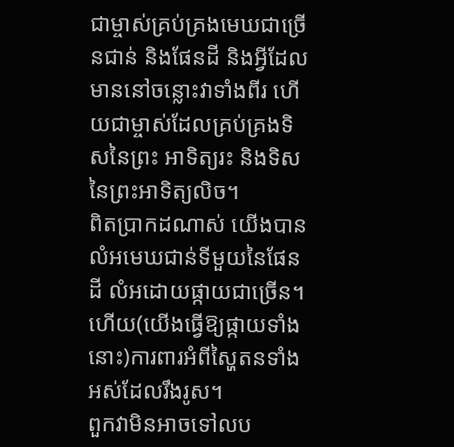ជាម្ចាស់គ្រប់គ្រងមេឃជាច្រើនជាន់ និងផែនដី និងអ្វីដែល មាននៅចន្លោះវាទាំងពីរ ហើយជាម្ចាស់ដែលគ្រប់គ្រងទិសនៃព្រះ អាទិត្យរះ និងទិសនៃព្រះអាទិត្យលិច។
ពិតប្រាកដណាស់ យើងបានលំអមេឃជាន់ទីមួយនៃផែនដី លំអដោយផ្កាយជាច្រើន។
ហើយ(យើងធ្វើឱ្យផ្កាយទាំងនោះ)ការពារអំពីស្ហៃតនទាំង អស់ដែលរឹងរូស។
ពួកវាមិនអាចទៅលប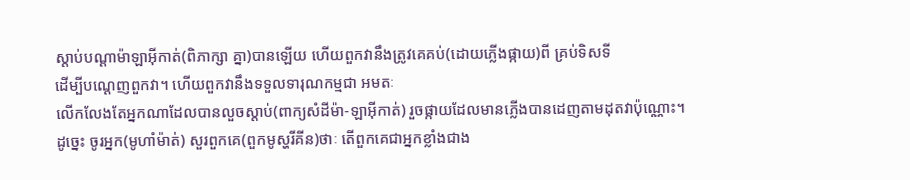ស្ដាប់បណ្ដាម៉ាឡាអ៊ីកាត់(ពិភាក្សា គ្នា)បានឡើយ ហើយពួកវានឹងត្រូវគេគប់(ដោយភ្លើងផ្កាយ)ពី គ្រប់ទិសទី
ដើម្បីបណេ្ដញពួកវា។ ហើយពួកវានឹងទទួលទារុណកម្មជា អមតៈ
លើកលែងតែអ្នកណាដែលបានលួចស្ដាប់(ពាក្យសំដីម៉ា-ឡាអ៊ីកាត់) រួចផ្កាយដែលមានភ្លើងបានដេញតាមដុតវាប៉ុណ្ណោះ។
ដូចេ្នះ ចូរអ្នក(មូហាំម៉ាត់) សួរពួកគេ(ពួកមូស្ហរីគីន)ថាៈ តើពួកគេជាអ្នកខ្លាំងជាង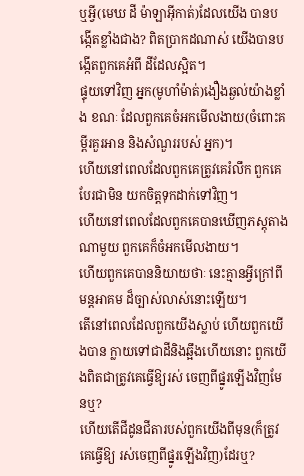ឬអ្វី(មេឃ ដី ម៉ាឡាអ៊ីកាត់)ដែលយើង បានបង្កើតខ្លាំងជាង? ពិតប្រាកដណាស់ យើងបានបង្កើតពួកគេអំពី ដីដែលស្អិត។
ផ្ទុយទៅវិញ អ្នក(មូហាំម៉ាត់)ងឿងឆ្ងល់យ៉ាងខ្លាំង ខណៈ ដែលពួកគេចំអកមើលងាយ(ចំពោះគម្ពីរគួរអាន និងសំណួររបស់ អ្នក)។
ហើយនៅពេលដែលពួកគេត្រូវគេរំលឹក ពួកគេបែរជាមិន យកចិត្ដទុកដាក់ទៅវិញ។
ហើយនៅពេលដែលពួកគេបានឃើញភស្ដុតាងណាមួយ ពួកគេក៏ចំអកមើលងាយ។
ហើយពួកគេបាននិយាយថាៈ នេះគ្មានអ្វីក្រៅពីមន្ដអាគម ដ៏ច្បាស់លាស់នោះឡើយ។
តើនៅពេលដែលពួកយើងស្លាប់ ហើយពួកយើងបាន ក្លាយទៅជាដីនិងឆ្អឹងហើយនោះ ពួកយើងពិតជាត្រូវគេធ្វើឱ្យរស់ ចេញពីផ្នូរឡើងវិញមែនឬ?
ហើយតើជីដូនជីតារបស់ពួកយើងពីមុន(ក៏ត្រូវគេធ្វើឱ្យ រស់ចេញពីផ្នូរឡើងវិញ)ដែរឬ?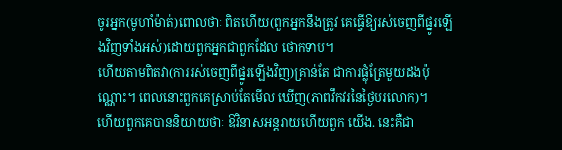ចូរអ្នក(មូហាំម៉ាត់)ពោលថាៈ ពិតហើយ(ពួកអ្នកនឹងត្រូវ គេធ្វើឱ្យរស់ចេញពីផ្នូរឡើងវិញទាំងអស់)ដោយពួកអ្នកជាពួកដែល ថោកទាប។
ហើយតាមពិតវា(ការរស់ចេញពីផ្នូរឡើងវិញ)គ្រាន់តែ ជាការផ្លុំត្រែមួយដងប៉ុណ្ណោះ។ ពេលនោះពួកគេស្រាប់តែមើល ឃើញ(ភាពវឹកវរនៃថ្ងៃបរលោក)។
ហើយពួកគេបាននិយាយថាៈ ឱវិនាសអន្ដរាយហើយពួក យើង. នេះគឺជា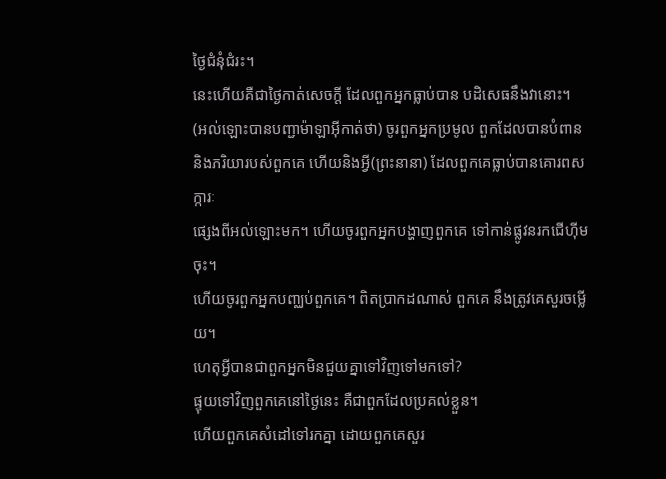ថ្ងៃជំនុំជំរះ។
នេះហើយគឺជាថ្ងៃកាត់សេចក្ដី ដែលពួកអ្នកធ្លាប់បាន បដិសេធនឹងវានោះ។
(អល់ឡោះបានបញ្ជាម៉ាឡាអ៊ីកាត់ថា) ចូរពួកអ្នកប្រមូល ពួកដែលបានបំពាន និងភរិយារបស់ពួកគេ ហើយនិងអ្វី(ព្រះនានា) ដែលពួកគេធ្លាប់បានគោរពសក្ការៈ
ផេ្សងពីអល់ឡោះមក។ ហើយចូរពួកអ្នកបង្ហាញពួកគេ ទៅកាន់ផ្លូវនរកជើហ៊ីមចុះ។
ហើយចូរពួកអ្នកបពា្ឈប់ពួកគេ។ ពិតប្រាកដណាស់ ពួកគេ នឹងត្រូវគេសួរចម្លើយ។
ហេតុអ្វីបានជាពួកអ្នកមិនជួយគ្នាទៅវិញទៅមកទៅ?
ផ្ទុយទៅវិញពួកគេនៅថ្ងៃនេះ គឺជាពួកដែលប្រគល់ខ្លួន។
ហើយពួកគេសំដៅទៅរកគ្នា ដោយពួកគេសួរ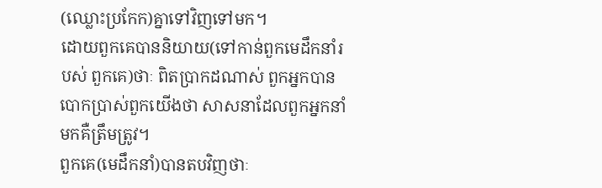(ឈ្លោះប្រកែក)គ្នាទៅវិញទៅមក។
ដោយពួកគេបាននិយាយ(ទៅកាន់ពួកមេដឹកនាំរបស់ ពួកគេ)ថាៈ ពិតប្រាកដណាស់ ពួកអ្នកបានបោកប្រាស់ពួកយើងថា សាសនាដែលពួកអ្នកនាំមកគឺត្រឹមត្រូវ។
ពួកគេ(មេដឹកនាំ)បានតបវិញថាៈ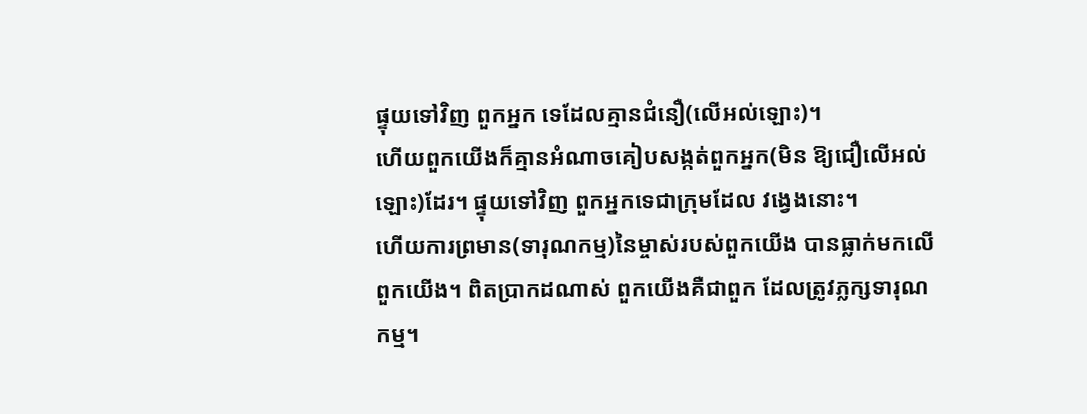ផ្ទុយទៅវិញ ពួកអ្នក ទេដែលគ្មានជំនឿ(លើអល់ឡោះ)។
ហើយពួកយើងក៏គ្មានអំណាចគៀបសង្កត់ពួកអ្នក(មិន ឱ្យជឿលើអល់ឡោះ)ដែរ។ ផ្ទុយទៅវិញ ពួកអ្នកទេជាក្រុមដែល វងេ្វងនោះ។
ហើយការព្រមាន(ទារុណកម្ម)នៃម្ចាស់របស់ពួកយើង បានធ្លាក់មកលើពួកយើង។ ពិតប្រាកដណាស់ ពួកយើងគឺជាពួក ដែលត្រូវភ្លក្សទារុណកម្ម។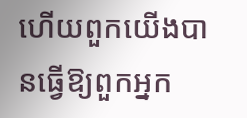ហើយពួកយើងបានធ្វើឱ្យពួកអ្នក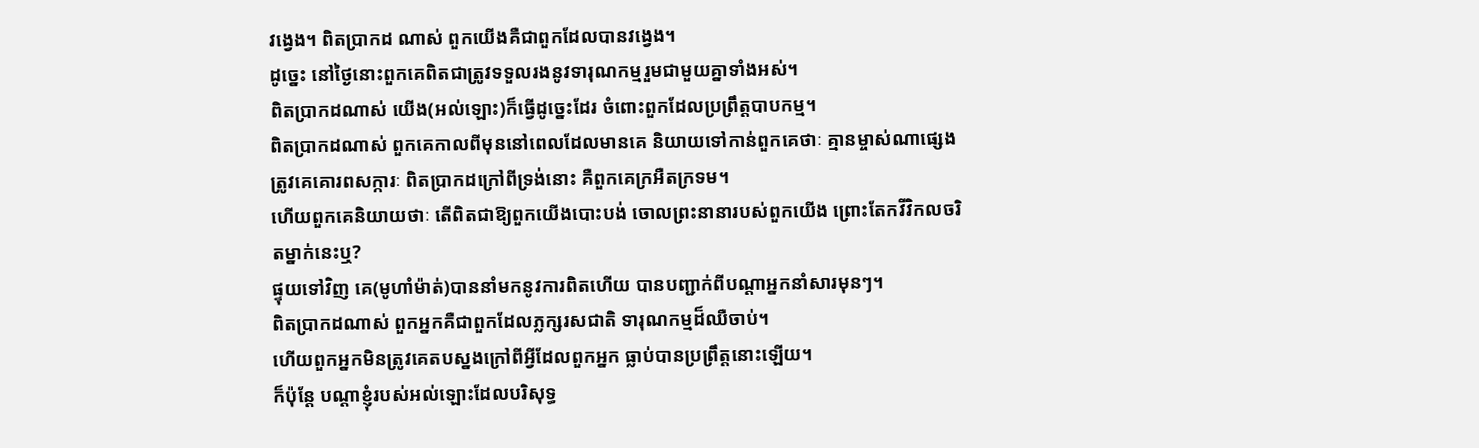វងេ្វង។ ពិតប្រាកដ ណាស់ ពួកយើងគឺជាពួកដែលបានវងេ្វង។
ដូចេ្នះ នៅថ្ងៃនោះពួកគេពិតជាត្រូវទទួលរងនូវទារុណកម្មរួមជាមួយគ្នាទាំងអស់។
ពិតប្រាកដណាស់ យើង(អល់ឡោះ)ក៏ធ្វើដូចេ្នះដែរ ចំពោះពួកដែលប្រព្រឹត្ដបាបកម្ម។
ពិតប្រាកដណាស់ ពួកគេកាលពីមុននៅពេលដែលមានគេ និយាយទៅកាន់ពួកគេថាៈ គ្មានម្ចាស់ណាផេ្សងត្រូវគេគោរពសក្ការៈ ពិតប្រាកដក្រៅពីទ្រង់នោះ គឺពួកគេក្រអឺតក្រទម។
ហើយពួកគេនិយាយថាៈ តើពិតជាឱ្យពួកយើងបោះបង់ ចោលព្រះនានារបស់ពួកយើង ព្រោះតែកវីវិកលចរិតម្នាក់នេះឬ?
ផ្ទុយទៅវិញ គេ(មូហាំម៉ាត់)បាននាំមកនូវការពិតហើយ បានបញ្ជាក់ពីបណ្ដាអ្នកនាំសារមុនៗ។
ពិតប្រាកដណាស់ ពួកអ្នកគឺជាពួកដែលភ្លក្សរសជាតិ ទារុណកម្មដ៏ឈឺចាប់។
ហើយពួកអ្នកមិនត្រូវគេតបស្នងក្រៅពីអ្វីដែលពួកអ្នក ធ្លាប់បានប្រព្រឹត្ដនោះឡើយ។
ក៏ប៉ុន្ដែ បណ្ដាខ្ញុំរបស់អល់ឡោះដែលបរិសុទ្ធ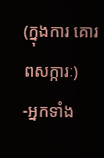(ក្នុងការ គោរពសក្ការៈ)
-អ្នកទាំង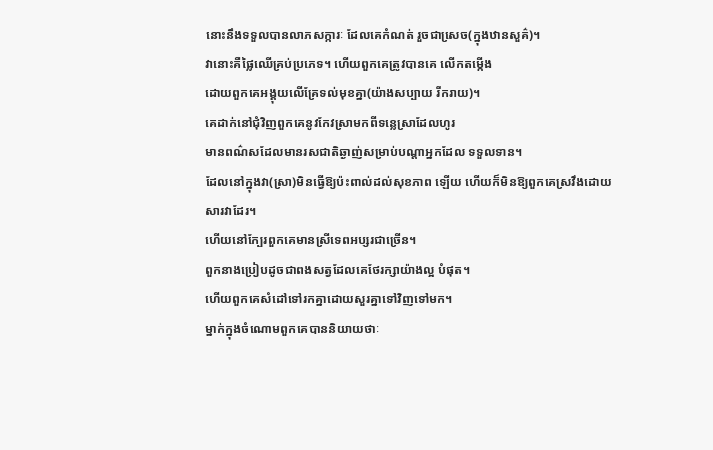នោះនឹងទទួលបានលាភសក្ការៈ ដែលគេកំណត់ រួចជាសេ្រច(ក្នុងឋានសួគ៌)។
វានោះគឺផ្លៃឈើគ្រប់ប្រភេទ។ ហើយពួកគេត្រូវបានគេ លើកតម្កើង
ដោយពួកគេអង្គុយលើគ្រែទល់មុខគ្នា(យ៉ាងសប្បាយ រីករាយ)។
គេដាក់នៅជុំវិញពួកគេនូវកែវស្រាមកពីទនេ្លស្រាដែលហូរ
មានពណ៌សដែលមានរសជាតិឆ្ងាញ់សម្រាប់បណ្ដាអ្នកដែល ទទួលទាន។
ដែលនៅក្នុងវា(ស្រា)មិនធ្វើឱ្យប៉ះពាល់ដល់សុខភាព ឡើយ ហើយក៏មិនឱ្យពួកគេស្រវឹងដោយសារវាដែរ។
ហើយនៅក្បែរពួកគេមានស្រីទេពអប្សរជាច្រើន។
ពួកនាងប្រៀបដូចជាពងសត្វដែលគេថែរក្សាយ៉ាងល្អ បំផុត។
ហើយពួកគេសំដៅទៅរកគ្នាដោយសួរគ្នាទៅវិញទៅមក។
ម្នាក់ក្នុងចំណោមពួកគេបាននិយាយថាៈ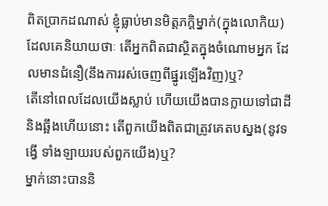ពិតប្រាកដណាស់ ខ្ញុំធ្លាប់មានមិត្ដភកិ្ដម្នាក់(ក្នុងលោកិយ)
ដែលគេនិយាយថាៈ តើអ្នកពិតជាស្ថិតក្នុងចំណោមអ្នក ដែលមានជំនឿ(នឹងការរស់ចេញពីផ្នូរឡើងវិញ)ឬ?
តើនៅពេលដែលយើងស្លាប់ ហើយយើងបានក្លាយទៅជាដីនិងឆ្អឹងហើយនោះ តើពួកយើងពិតជាត្រូវគេតបស្នង(នូវទង្វើ ទាំងឡាយរបស់ពួកយើង)ឬ?
ម្នាក់នោះបាននិ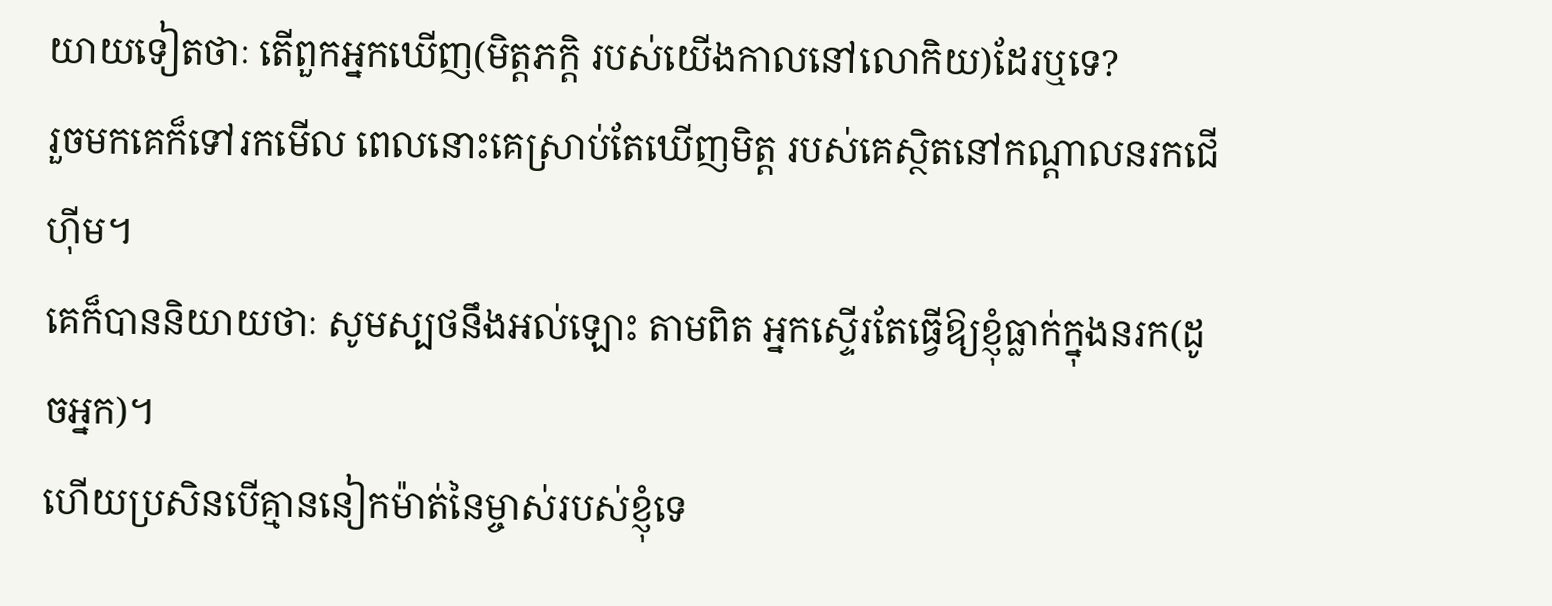យាយទៀតថាៈ តើពួកអ្នកឃើញ(មិត្ដភកិ្ដ របស់យើងកាលនៅលោកិយ)ដែរឬទេ?
រួចមកគេក៏ទៅរកមើល ពេលនោះគេស្រាប់តែឃើញមិត្ដ របស់គេស្ថិតនៅកណ្ដាលនរកជើហ៊ីម។
គេក៏បាននិយាយថាៈ សូមស្បថនឹងអល់ឡោះ តាមពិត អ្នកស្ទើរតែធ្វើឱ្យខ្ញុំធ្លាក់ក្នុងនរក(ដូចអ្នក)។
ហើយប្រសិនបើគ្មាននៀកម៉ាត់នៃម្ចាស់របស់ខ្ញុំទេ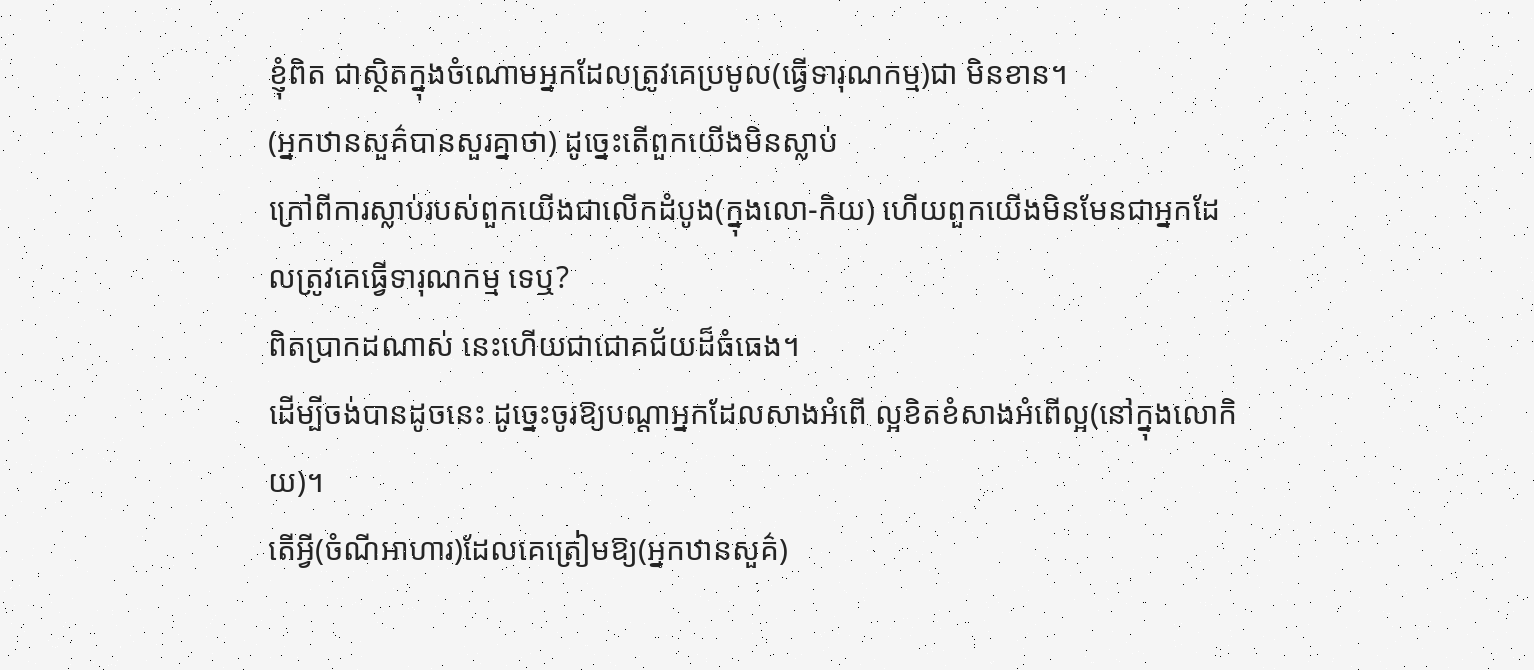ខ្ញុំពិត ជាស្ថិតក្នុងចំណោមអ្នកដែលត្រូវគេប្រមូល(ធ្វើទារុណកម្ម)ជា មិនខាន។
(អ្នកឋានសួគ៌បានសួរគ្នាថា) ដូចេ្នះតើពួកយើងមិនស្លាប់
ក្រៅពីការស្លាប់របស់ពួកយើងជាលើកដំបូង(ក្នុងលោ-កិយ) ហើយពួកយើងមិនមែនជាអ្នកដែលត្រូវគេធ្វើទារុណកម្ម ទេឬ?
ពិតប្រាកដណាស់ នេះហើយជាជោគជ័យដ៏ធំធេង។
ដើម្បីចង់បានដូចនេះ ដូចេ្នះចូរឱ្យបណ្ដាអ្នកដែលសាងអំពើ ល្អខិតខំសាងអំពើល្អ(នៅក្នុងលោកិយ)។
តើអ្វី(ចំណីអាហារ)ដែលគេត្រៀមឱ្យ(អ្នកឋានសួគ៌)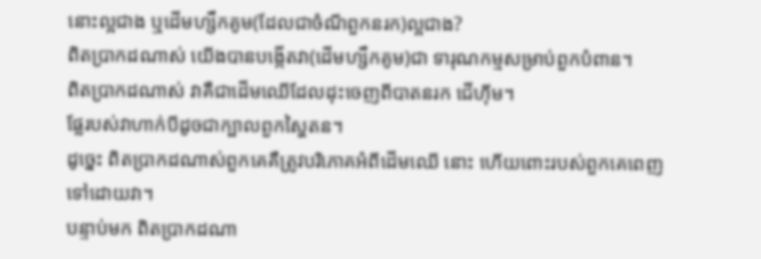នោះល្អជាង ឬដើមហ្សឹកគូម(ដែលជាចំណីពួកនរក)ល្អជាង?
ពិតប្រាកដណាស់ យើងបានបង្កើតវា(ដើមហ្សឹកគូម)ជា ទារុណកម្មសម្រាប់ពួកបំពាន។
ពិតប្រាកដណាស់ វាគឺជាដើមឈើដែលដុះចេញពីបាតនរក ជើហ៊ីម។
ផ្លែរបស់វាហាក់បីដូចជាក្បាលពួកស្ហៃតន។
ដូចេ្នះ ពិតប្រាកដណាស់ពួកគេគឺត្រូវបរិភោគអំពីដើមឈើ នោះ ហើយពោះរបស់ពួកគេពេញទៅដោយវា។
បន្ទាប់មក ពិតប្រាកដណា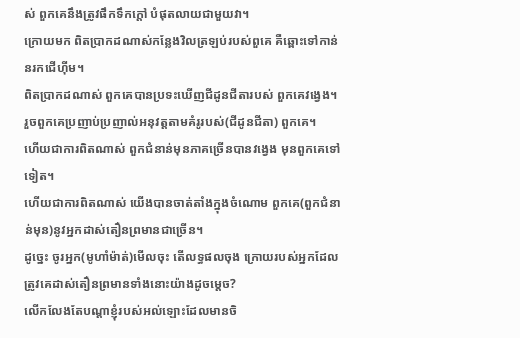ស់ ពួកគេនឹងត្រូវផឹកទឹកក្ដៅ បំផុតលាយជាមួយវា។
ក្រោយមក ពិតប្រាកដណាស់កន្លែងវិលត្រឡប់របស់ពួគេ គឺឆ្ពោះទៅកាន់នរកជើហ៊ីម។
ពិតប្រាកដណាស់ ពួកគេបានប្រទះឃើញជីដូនជីតារបស់ ពួកគេវងេ្វង។
រួចពួកគេប្រញាប់ប្រញាល់អនុវត្ដតាមគំរូរបស់(ជីដូនជីតា) ពួកគេ។
ហើយជាការពិតណាស់ ពួកជំនាន់មុនភាគច្រើនបានវងេ្វង មុនពួកគេទៅទៀត។
ហើយជាការពិតណាស់ យើងបានចាត់តាំងក្នុងចំណោម ពួកគេ(ពួកជំនាន់មុន)នូវអ្នកដាស់តឿនព្រមានជាច្រើន។
ដូចេ្នះ ចូរអ្នក(មូហាំម៉ាត់)មើលចុះ តើលទ្ធផលចុង ក្រោយរបស់អ្នកដែលត្រូវគេដាស់តឿនព្រមានទាំងនោះយ៉ាងដូចមេ្ដច?
លើកលែងតែបណ្ដាខ្ញុំរបស់អល់ឡោះដែលមានចិ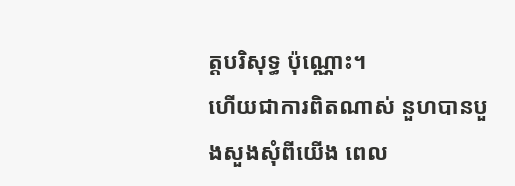ត្ដបរិសុទ្ធ ប៉ុណ្ណោះ។
ហើយជាការពិតណាស់ នួហបានបួងសួងសុំពីយើង ពេល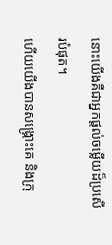នោះយើងគឺជាអ្នកផ្ដល់ចម្លើយដ៏ប្រសើរបំផុត។
ហើយយើងបានសង្គ្រោះគេ និងក្រុ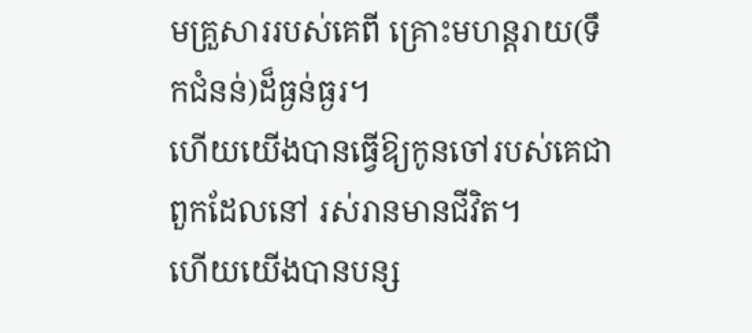មគ្រួសាររបស់គេពី គ្រោះមហន្ដរាយ(ទឹកជំនន់)ដ៏ធ្ងន់ធ្ងរ។
ហើយយើងបានធ្វើឱ្យកូនចៅរបស់គេជាពួកដែលនៅ រស់រានមានជីវិត។
ហើយយើងបានបន្ស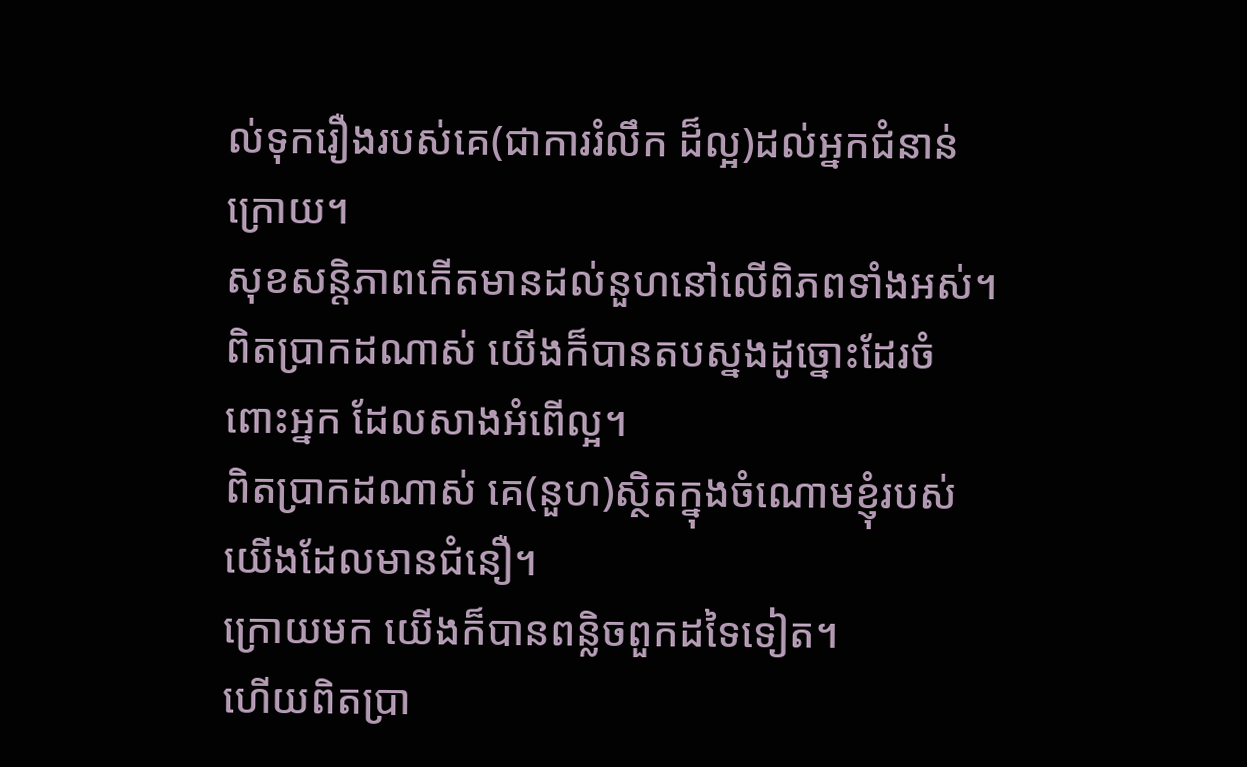ល់ទុករឿងរបស់គេ(ជាការរំលឹក ដ៏ល្អ)ដល់អ្នកជំនាន់ក្រោយ។
សុខសន្ដិភាពកើតមានដល់នួហនៅលើពិភពទាំងអស់។
ពិតប្រាកដណាស់ យើងក៏បានតបស្នងដូច្នោះដែរចំពោះអ្នក ដែលសាងអំពើល្អ។
ពិតប្រាកដណាស់ គេ(នួហ)ស្ថិតក្នុងចំណោមខ្ញុំរបស់ យើងដែលមានជំនឿ។
ក្រោយមក យើងក៏បានពន្លិចពួកដទៃទៀត។
ហើយពិតប្រា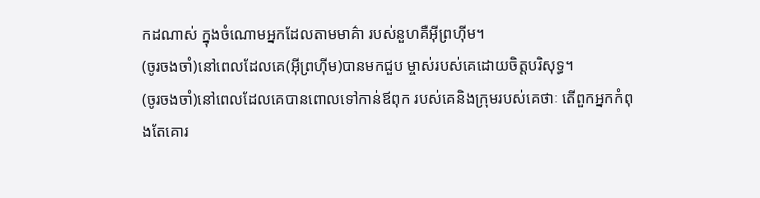កដណាស់ ក្នុងចំណោមអ្នកដែលតាមមាគ៌ា របស់នួហគឺអ៊ីព្រហ៊ីម។
(ចូរចងចាំ)នៅពេលដែលគេ(អ៊ីព្រហ៊ីម)បានមកជួប ម្ចាស់របស់គេដោយចិត្ដបរិសុទ្ធ។
(ចូរចងចាំ)នៅពេលដែលគេបានពោលទៅកាន់ឪពុក របស់គេនិងក្រុមរបស់គេថាៈ តើពួកអ្នកកំពុងតែគោរ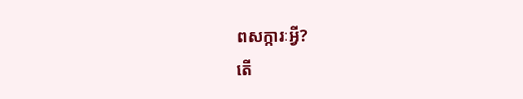ពសក្ការៈអ្វី?
តើ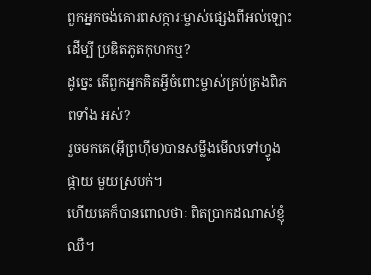ពួកអ្នកចង់គោរពសក្ការៈម្ចាស់ផេ្សងពីអល់ឡោះ ដើម្បី ប្រឌិតភូតកុហកឬ?
ដូចេ្នះ តើពួកអ្នកគិតអ្វីចំពោះម្ចាស់គ្រប់គ្រងពិភពទាំង អស់?
រួចមកគេ(អ៊ីព្រហ៊ីម)បានសម្លឹងមើលទៅហ្វូងផ្កាយ មួយស្របក់។
ហើយគេក៏បានពោលថាៈ ពិតប្រាកដណាស់ខ្ញុំឈឺ។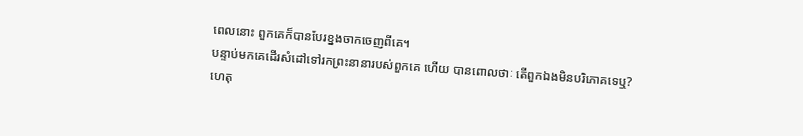ពេលនោះ ពួកគេក៏បានបែរខ្នងចាកចេញពីគេ។
បន្ទាប់មកគេដើរសំដៅទៅរកព្រះនានារបស់ពួកគេ ហើយ បានពោលថាៈ តើពួកឯងមិនបរិភោគទេឬ?
ហេតុ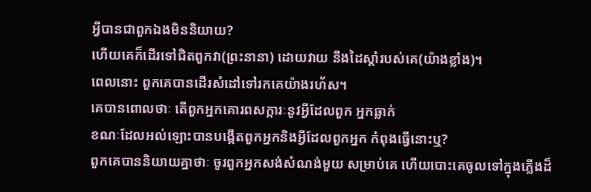អ្វីបានជាពួកឯងមិននិយាយ?
ហើយគេក៏ដើរទៅជិតពួកវា(ព្រះនានា) ដោយវាយ នឹងដៃស្ដាំរបស់គេ(យ៉ាងខ្លាំង)។
ពេលនោះ ពួកគេបានដើរសំដៅទៅរកគេយ៉ាងរហ័ស។
គេបានពោលថាៈ តើពួកអ្នកគោរពសក្ការៈនូវអ្វីដែលពួក អ្នកឆ្លាក់
ខណៈដែលអល់ឡោះបានបង្កើតពួកអ្នកនិងអ្វីដែលពួកអ្នក កំពុងធ្វើនោះឬ?
ពួកគេបាននិយាយគ្នាថាៈ ចូរពួកអ្នកសង់សំណង់មួយ សម្រាប់គេ ហើយបោះគេចូលទៅក្នុងភ្លើងដ៏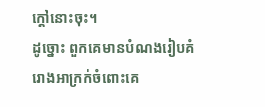ក្ដៅនោះចុះ។
ដូច្នោះ ពួកគេមានបំណងរៀបគំរោងអាក្រក់ចំពោះគេ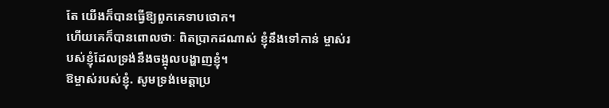តែ យើងក៏បានធ្វើឱ្យពួកគេទាបថោក។
ហើយគេក៏បានពោលថាៈ ពិតប្រាកដណាស់ ខ្ញុំនឹងទៅកាន់ ម្ចាស់របស់ខ្ញុំដែលទ្រង់នឹងចង្អុលបង្ហាញខ្ញុំ។
ឱម្ចាស់របស់ខ្ញុំ. សូមទ្រង់មេត្ដាប្រ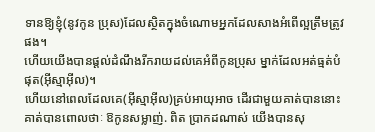ទានឱ្យខ្ញុំ(នូវកូន ប្រុស)ដែលស្ថិតក្នុងចំណោមអ្នកដែលសាងអំពើល្អត្រឹមត្រូវផង។
ហើយយើងបានផ្ដល់ដំណឹងរីករាយដល់គេអំពីកូនប្រុស ម្នាក់ដែលអត់ធ្មត់បំផុត(អ៊ីស្មាអ៊ីល)។
ហើយនៅពេលដែលគេ(អ៊ីស្មាអ៊ីល)គ្រប់អាយុអាច ដើរជាមួយគាត់បាននោះ គាត់បានពោលថាៈ ឱកូនសម្លាញ់. ពិត ប្រាកដណាស់ យើងបានសុ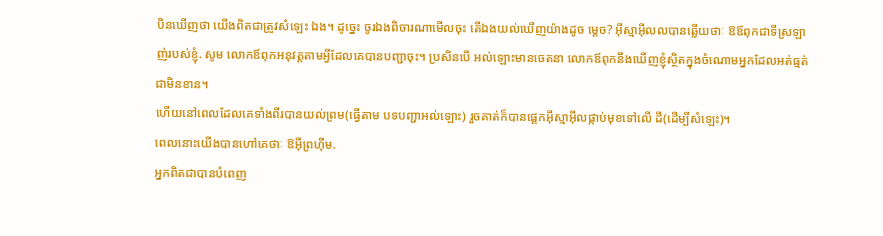បិនឃើញថា យើងពិតជាត្រូវសំឡេះ ឯង។ ដូចេ្នះ ចូរឯងពិចារណាមើលចុះ តើឯងយល់ឃើញយ៉ាងដូច មេ្ដច? អ៊ីស្មាអ៊ីលលបានឆ្លើយថាៈ ឱឪពុកជាទីស្រឡាញ់របស់ខ្ញុំ. សូម លោកឪពុកអនុវត្ដតាមអ្វីដែលគេបានបញ្ជាចុះ។ ប្រសិនបើ អល់ឡោះមានចេតនា លោកឪពុកនឹងឃើញខ្ញុំស្ថិតក្នុងចំណោមអ្នកដែលអត់ធ្មត់ជាមិនខាន។
ហើយនៅពេលដែលគេទាំងពីរបានយល់ព្រម(ធ្វើតាម បទបញ្ជាអល់ឡោះ) រួចគាត់ក៏បានផេ្ដកអ៊ីស្មាអ៊ីលផ្កាប់មុខទៅលើ ដី(ដើម្បីសំឡេះ)។
ពេលនោះយើងបានហៅគេថាៈ ឱអ៊ីព្រហ៊ីម.
អ្នកពិតជាបានបំពេញ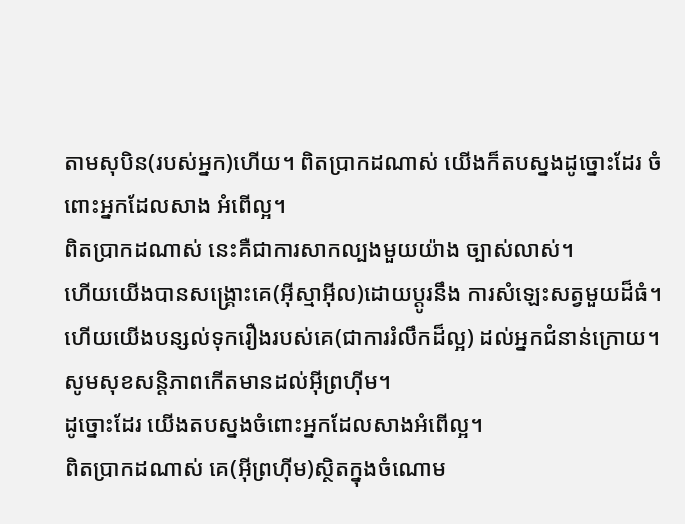តាមសុបិន(របស់អ្នក)ហើយ។ ពិតប្រាកដណាស់ យើងក៏តបស្នងដូច្នោះដែរ ចំពោះអ្នកដែលសាង អំពើល្អ។
ពិតប្រាកដណាស់ នេះគឺជាការសាកល្បងមួយយ៉ាង ច្បាស់លាស់។
ហើយយើងបានសង្គ្រោះគេ(អ៊ីស្មាអ៊ីល)ដោយប្ដូរនឹង ការសំឡេះសត្វមួយដ៏ធំ។
ហើយយើងបន្សល់ទុករឿងរបស់គេ(ជាការរំលឹកដ៏ល្អ) ដល់អ្នកជំនាន់ក្រោយ។
សូមសុខសន្ដិភាពកើតមានដល់អ៊ីព្រហ៊ីម។
ដូច្នោះដែរ យើងតបស្នងចំពោះអ្នកដែលសាងអំពើល្អ។
ពិតប្រាកដណាស់ គេ(អ៊ីព្រហ៊ីម)ស្ថិតក្នុងចំណោម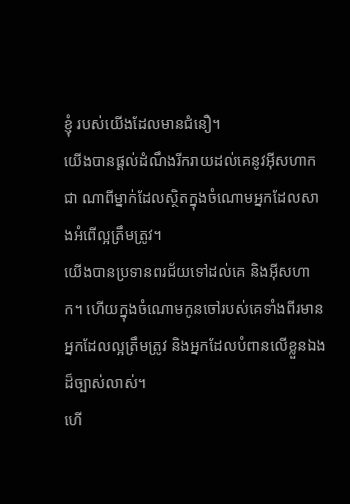ខ្ញុំ របស់យើងដែលមានជំនឿ។
យើងបានផ្ដល់ដំណឹងរីករាយដល់គេនូវអ៊ីសហាកជា ណាពីម្នាក់ដែលស្ថិតក្នុងចំណោមអ្នកដែលសាងអំពើល្អត្រឹមត្រូវ។
យើងបានប្រទានពរជ័យទៅដល់គេ និងអ៊ីសហាក។ ហើយក្នុងចំណោមកូនចៅរបស់គេទាំងពីរមានអ្នកដែលល្អត្រឹមត្រូវ និងអ្នកដែលបំពានលើខ្លួនឯងដ៏ច្បាស់លាស់។
ហើ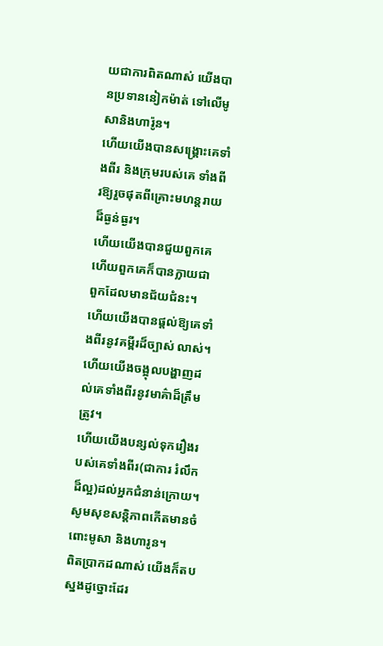យជាការពិតណាស់ យើងបានប្រទាននៀកម៉ាត់ ទៅលើមូសានិងហារ៉ូន។
ហើយយើងបានសង្គ្រោះគេទាំងពីរ និងក្រុមរបស់គេ ទាំងពីរឱ្យរួចផុតពីគ្រោះមហន្ដរាយដ៏ធ្ងន់ធ្ងរ។
ហើយយើងបានជួយពួកគេ ហើយពួកគេក៏បានក្លាយជា ពួកដែលមានជ័យជំនះ។
ហើយយើងបានផ្ដល់ឱ្យគេទាំងពីរនូវគម្ពីរដ៏ច្បាស់ លាស់។
ហើយយើងចង្អុលបង្ហាញដល់គេទាំងពីរនូវមាគ៌ាដ៏ត្រឹម ត្រូវ។
ហើយយើងបន្សល់ទុករឿងរបស់គេទាំងពីរ(ជាការ រំលឹកដ៏ល្អ)ដល់អ្នកជំនាន់ក្រោយ។
សូមសុខសន្ដិភាពកើតមានចំពោះមូសា និងហារូន។
ពិតប្រាកដណាស់ យើងក៏តបស្នងដូច្នោះដែរ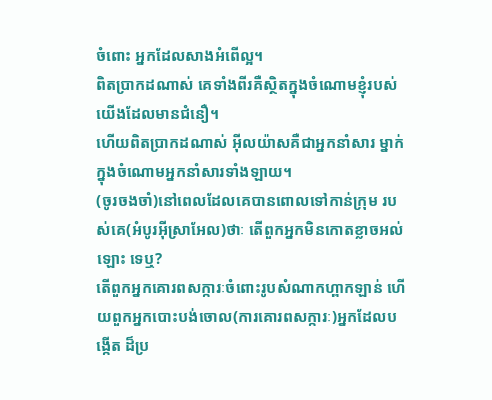ចំពោះ អ្នកដែលសាងអំពើល្អ។
ពិតប្រាកដណាស់ គេទាំងពីរគឺស្ថិតក្នុងចំណោមខ្ញុំរបស់ យើងដែលមានជំនឿ។
ហើយពិតប្រាកដណាស់ អ៊ីលយ៉ាសគឺជាអ្នកនាំសារ ម្នាក់ក្នុងចំណោមអ្នកនាំសារទាំងឡាយ។
(ចូរចងចាំ)នៅពេលដែលគេបានពោលទៅកាន់ក្រុម របស់គេ(អំបូរអ៊ីស្រាអែល)ថាៈ តើពួកអ្នកមិនកោតខ្លាចអល់ឡោះ ទេឬ?
តើពួកអ្នកគោរពសក្ការៈចំពោះរូបសំណាកហ្ពាកឡាន់ ហើយពួកអ្នកបោះបង់ចោល(ការគោរពសក្ការៈ)អ្នកដែលបង្កើត ដ៏ប្រ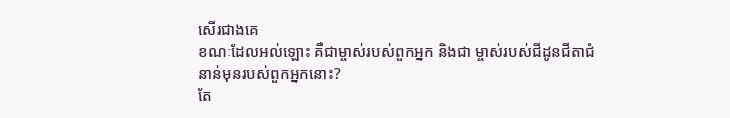សើរជាងគេ
ខណៈដែលអល់ឡោះ គឺជាម្ចាស់របស់ពួកអ្នក និងជា ម្ចាស់របស់ជីដូនជីតាជំនាន់មុនរបស់ពួកអ្នកនោះ?
តែ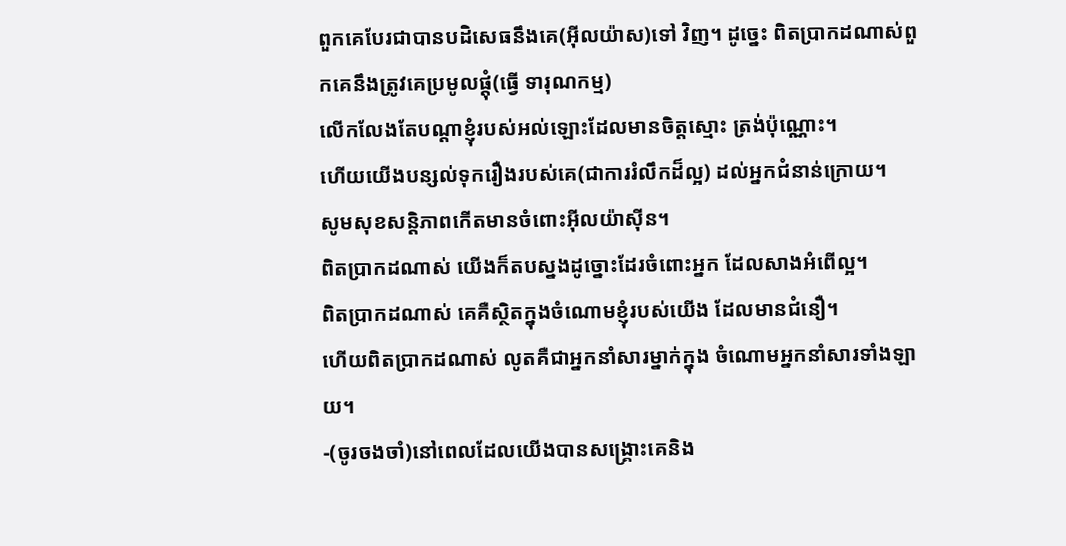ពួកគេបែរជាបានបដិសេធនឹងគេ(អ៊ីលយ៉ាស)ទៅ វិញ។ ដូចេ្នះ ពិតប្រាកដណាស់ពួកគេនឹងត្រូវគេប្រមូលផ្ដុំ(ធ្វើ ទារុណកម្ម)
លើកលែងតែបណ្ដាខ្ញុំរបស់អល់ឡោះដែលមានចិត្ដស្មោះ ត្រង់ប៉ុណ្ណោះ។
ហើយយើងបន្សល់ទុករឿងរបស់គេ(ជាការរំលឹកដ៏ល្អ) ដល់អ្នកជំនាន់ក្រោយ។
សូមសុខសន្ដិភាពកើតមានចំពោះអ៊ីលយ៉ាស៊ីន។
ពិតប្រាកដណាស់ យើងក៏តបស្នងដូច្នោះដែរចំពោះអ្នក ដែលសាងអំពើល្អ។
ពិតប្រាកដណាស់ គេគឺស្ថិតក្នុងចំណោមខ្ញុំរបស់យើង ដែលមានជំនឿ។
ហើយពិតប្រាកដណាស់ លូតគឺជាអ្នកនាំសារម្នាក់ក្នុង ចំណោមអ្នកនាំសារទាំងឡាយ។
-(ចូរចងចាំ)នៅពេលដែលយើងបានសង្គ្រោះគេនិង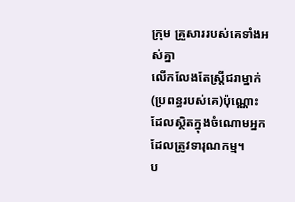ក្រុម គ្រួសាររបស់គេទាំងអស់គ្នា
លើកលែងតែស្ដ្រីជរាម្នាក់(ប្រពន្ធរបស់គេ)ប៉ុណ្ណោះ ដែលស្ថិតក្នុងចំណោមអ្នកដែលត្រូវទារុណកម្ម។
ប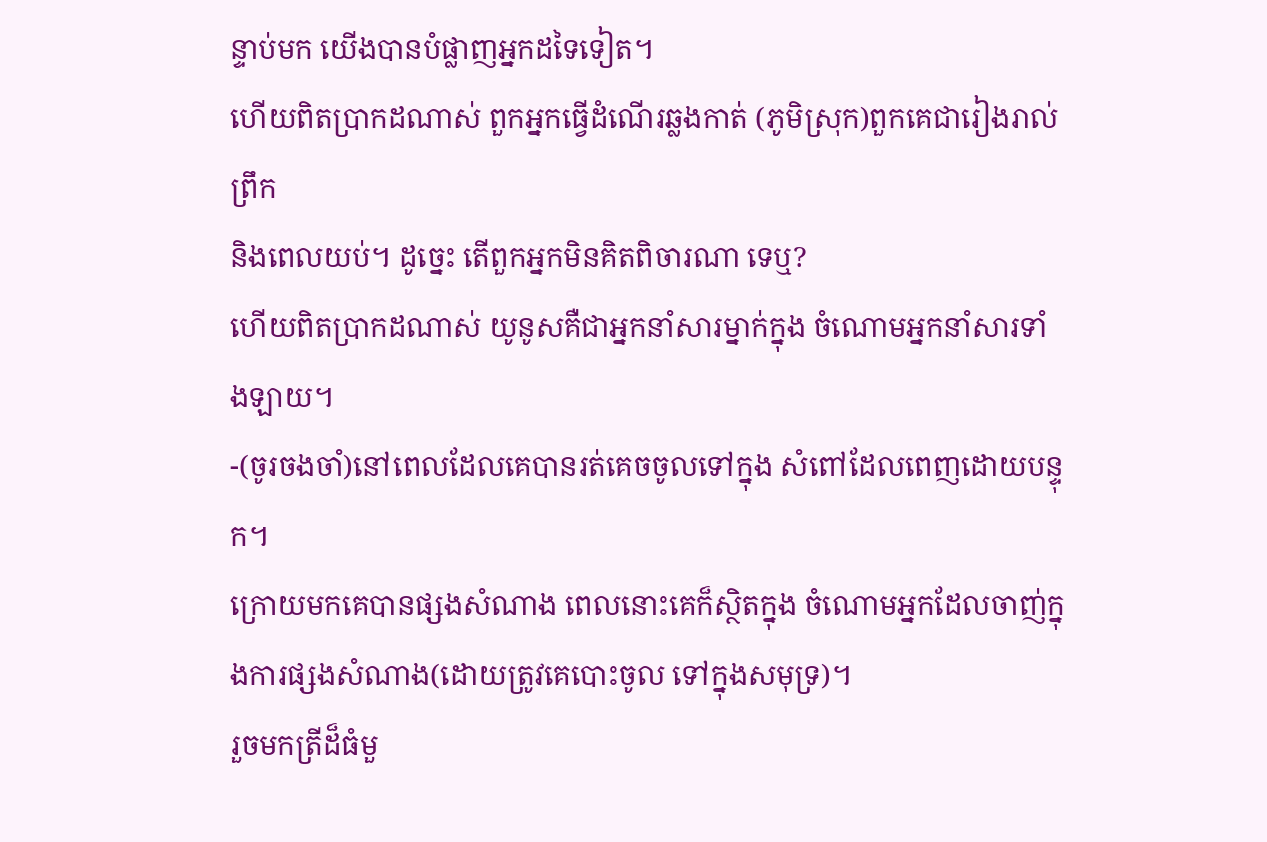ន្ទាប់មក យើងបានបំផ្លាញអ្នកដទៃទៀត។
ហើយពិតប្រាកដណាស់ ពួកអ្នកធ្វើដំណើរឆ្លងកាត់ (ភូមិស្រុក)ពួកគេជារៀងរាល់ព្រឹក
និងពេលយប់។ ដូចេ្នះ តើពួកអ្នកមិនគិតពិចារណា ទេឬ?
ហើយពិតប្រាកដណាស់ យូនូសគឺជាអ្នកនាំសារម្នាក់ក្នុង ចំណោមអ្នកនាំសារទាំងឡាយ។
-(ចូរចងចាំ)នៅពេលដែលគេបានរត់គេចចូលទៅក្នុង សំពៅដែលពេញដោយបន្ទុក។
ក្រោយមកគេបានផ្សងសំណាង ពេលនោះគេក៏ស្ថិតក្នុង ចំណោមអ្នកដែលចាញ់ក្នុងការផ្សងសំណាង(ដោយត្រូវគេបោះចូល ទៅក្នុងសមុទ្រ)។
រួចមកត្រីដ៏ធំមួ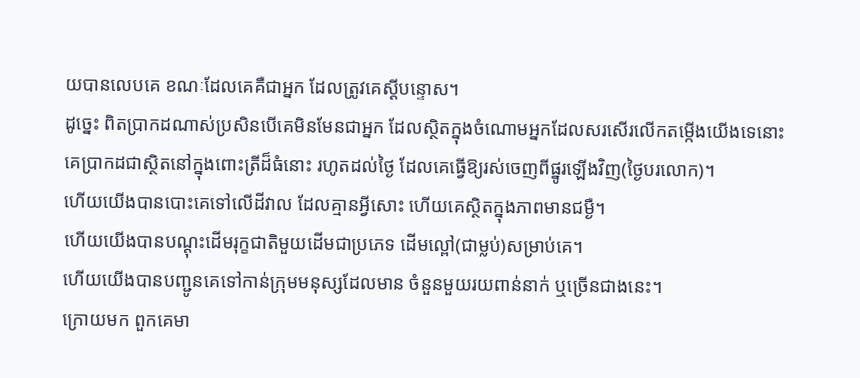យបានលេបគេ ខណៈដែលគេគឺជាអ្នក ដែលត្រូវគេស្ដីបន្ទោស។
ដូចេ្នះ ពិតប្រាកដណាស់ប្រសិនបើគេមិនមែនជាអ្នក ដែលស្ថិតក្នុងចំណោមអ្នកដែលសរសើរលើកតមើ្កងយើងទេនោះ
គេប្រាកដជាស្ថិតនៅក្នុងពោះត្រីដ៏ធំនោះ រហូតដល់ថ្ងៃ ដែលគេធ្វើឱ្យរស់ចេញពីផ្នូរឡើងវិញ(ថ្ងៃបរលោក)។
ហើយយើងបានបោះគេទៅលើដីវាល ដែលគ្មានអ្វីសោះ ហើយគេស្ថិតក្នុងភាពមានជម្ងឺ។
ហើយយើងបានបណ្ដុះដើមរុក្ខជាតិមួយដើមជាប្រភេទ ដើមល្ពៅ(ជាម្លប់)សម្រាប់គេ។
ហើយយើងបានបញ្ជូនគេទៅកាន់ក្រុមមនុស្សដែលមាន ចំនួនមួយរយពាន់នាក់ ឬច្រើនជាងនេះ។
ក្រោយមក ពួកគេមា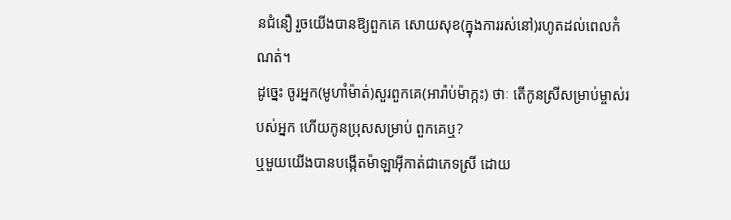នជំនឿ រួចយើងបានឱ្យពួកគេ សោយសុខ(ក្នុងការរស់នៅ)រហូតដល់ពេលកំណត់។
ដូចេ្នះ ចូរអ្នក(មូហាំម៉ាត់)សួរពួកគេ(អារ៉ាប់ម៉ាក្កះ) ថាៈ តើកូនស្រីសម្រាប់ម្ចាស់របស់អ្នក ហើយកូនប្រុសសម្រាប់ ពួកគេឬ?
ឬមួយយើងបានបង្កើតម៉ាឡាអ៊ីកាត់ជាភេទស្រី ដោយ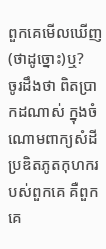ពួកគេមើលឃើញ(ថាដូច្នោះ)ឬ?
ចូរដឹងថា ពិតប្រាកដណាស់ ក្នុងចំណោមពាក្យសំដី ប្រឌិតភូតកុហករបស់ពួកគេ គឺពួកគេ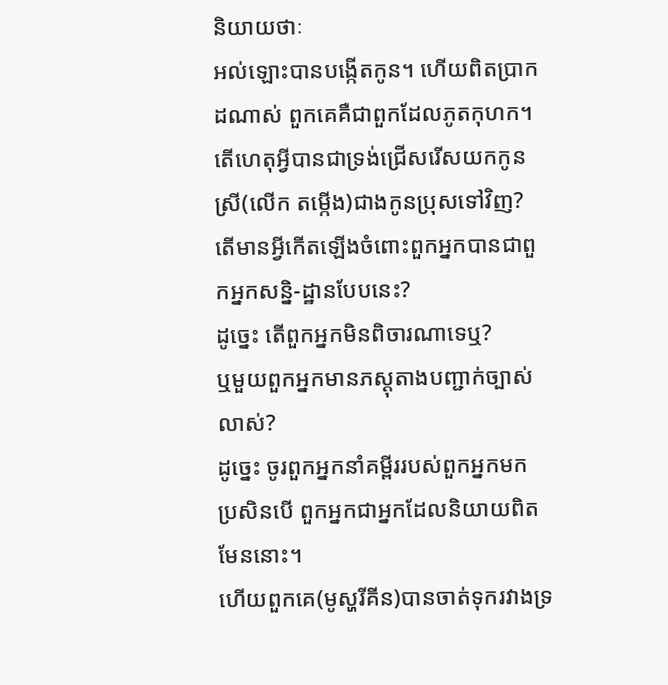និយាយថាៈ
អល់ឡោះបានបង្កើតកូន។ ហើយពិតប្រាកដណាស់ ពួកគេគឺជាពួកដែលភូតកុហក។
តើហេតុអ្វីបានជាទ្រង់ជ្រើសរើសយកកូនស្រី(លើក តម្កើង)ជាងកូនប្រុសទៅវិញ?
តើមានអ្វីកើតឡើងចំពោះពួកអ្នកបានជាពួកអ្នកសន្និ-ដ្ឋានបែបនេះ?
ដូចេ្នះ តើពួកអ្នកមិនពិចារណាទេឬ?
ឬមួយពួកអ្នកមានភស្ដុតាងបញ្ជាក់ច្បាស់លាស់?
ដូចេ្នះ ចូរពួកអ្នកនាំគម្ពីររបស់ពួកអ្នកមក ប្រសិនបើ ពួកអ្នកជាអ្នកដែលនិយាយពិតមែននោះ។
ហើយពួកគេ(មូស្ហរីគីន)បានចាត់ទុករវាងទ្រ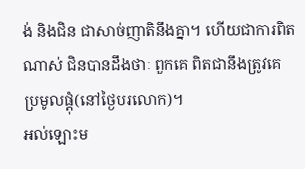ង់ និងជិន ជាសាច់ញាតិនឹងគ្នា។ ហើយជាការពិតណាស់ ជិនបានដឹងថាៈ ពួកគេ ពិតជានឹងត្រូវគេប្រមូលផ្ដុំ(នៅថ្ងៃបរលោក)។
អល់ឡោះម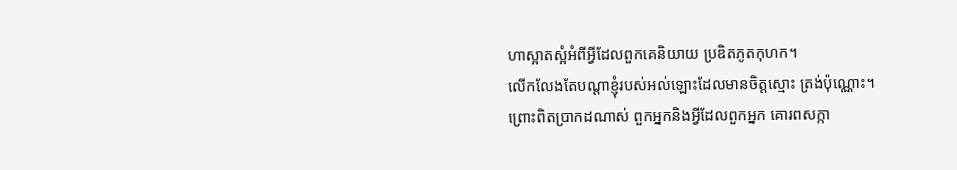ហាស្អាតស្អំអំពីអ្វីដែលពួកគេនិយាយ ប្រឌិតភូតកុហក។
លើកលែងតែបណ្ដាខ្ញុំរបស់អល់ឡោះដែលមានចិត្ដស្មោះ ត្រង់ប៉ុណ្ណោះ។
ព្រោះពិតប្រាកដណាស់ ពួកអ្នកនិងអ្វីដែលពួកអ្នក គោរពសក្កា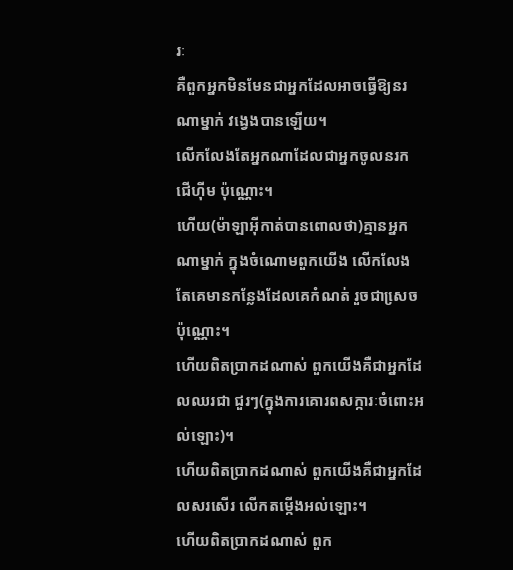រៈ
គឺពួកអ្នកមិនមែនជាអ្នកដែលអាចធ្វើឱ្យនរណាម្នាក់ វងេ្វងបានឡើយ។
លើកលែងតែអ្នកណាដែលជាអ្នកចូលនរកជើហ៊ីម ប៉ុណ្ណោះ។
ហើយ(ម៉ាឡាអ៊ីកាត់បានពោលថា)គ្មានអ្នកណាម្នាក់ ក្នុងចំណោមពួកយើង លើកលែងតែគេមានកន្លែងដែលគេកំណត់ រួចជាសេ្រចប៉ុណ្ណោះ។
ហើយពិតប្រាកដណាស់ ពួកយើងគឺជាអ្នកដែលឈរជា ជួរៗ(ក្នុងការគោរពសក្ការៈចំពោះអល់ឡោះ)។
ហើយពិតប្រាកដណាស់ ពួកយើងគឺជាអ្នកដែលសរសើរ លើកតម្កើងអល់ឡោះ។
ហើយពិតប្រាកដណាស់ ពួក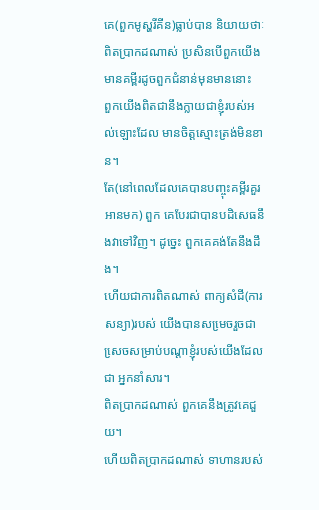គេ(ពួកមូស្ហរីគីន)ធ្លាប់បាន និយាយថាៈ
ពិតប្រាកដណាស់ ប្រសិនបើពួកយើងមានគម្ពីរដូចពួកជំនាន់មុនមាននោះ
ពួកយើងពិតជានឹងក្លាយជាខ្ញុំរបស់អល់ឡោះដែល មានចិត្ដស្មោះត្រង់មិនខាន។
តែ(នៅពេលដែលគេបានបញ្ចុះគម្ពីរគួរអានមក) ពួក គេបែរជាបានបដិសេធនឹងវាទៅវិញ។ ដូចេ្នះ ពួកគេគង់តែនឹងដឹង។
ហើយជាការពិតណាស់ ពាក្យសំដី(ការសន្យា)របស់ យើងបានសមេ្រចរួចជាសេ្រចសម្រាប់បណ្ដាខ្ញុំរបស់យើងដែលជា អ្នកនាំសារ។
ពិតប្រាកដណាស់ ពួកគេនឹងត្រូវគេជួយ។
ហើយពិតប្រាកដណាស់ ទាហានរបស់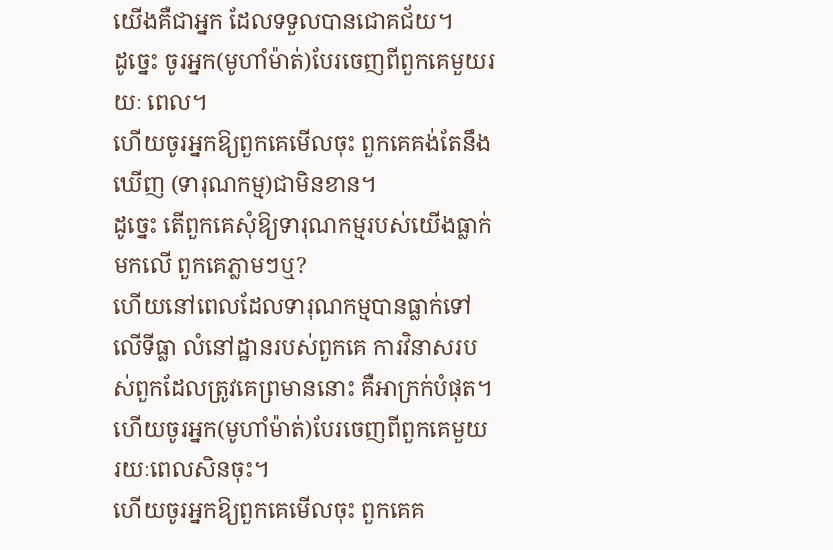យើងគឺជាអ្នក ដែលទទួលបានជោគជ័យ។
ដូចេ្នះ ចូរអ្នក(មូហាំម៉ាត់)បែរចេញពីពួកគេមួយរយៈ ពេល។
ហើយចូរអ្នកឱ្យពួកគេមើលចុះ ពួកគេគង់តែនឹងឃើញ (ទារុណកម្ម)ជាមិនខាន។
ដូចេ្នះ តើពួកគេសុំឱ្យទារុណកម្មរបស់យើងធ្លាក់មកលើ ពួកគេភ្លាមៗឬ?
ហើយនៅពេលដែលទារុណកម្មបានធ្លាក់ទៅលើទីធ្លា លំនៅដ្ឋានរបស់ពួកគេ ការវិនាសរបស់ពួកដែលត្រូវគេព្រមាននោះ គឺអាក្រក់បំផុត។
ហើយចូរអ្នក(មូហាំម៉ាត់)បែរចេញពីពួកគេមួយ រយៈពេលសិនចុះ។
ហើយចូរអ្នកឱ្យពួកគេមើលចុះ ពួកគេគ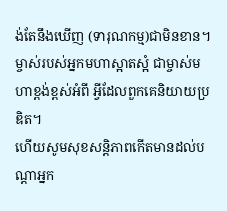ង់តែនឹងឃើញ (ទារុណកម្ម)ជាមិនខាន។
ម្ចាស់របស់អ្នកមហាស្អាតស្អំ ជាម្ចាស់មហាខ្ពង់ខ្ពស់អំពី អ្វីដែលពួកគេនិយាយប្រឌិត។
ហើយសូមសុខសន្ដិភាពកើតមានដល់បណ្ដាអ្នក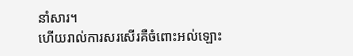នាំសារ។
ហើយរាល់ការសរសើរគឺចំពោះអល់ឡោះ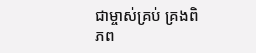ជាម្ចាស់គ្រប់ គ្រងពិភព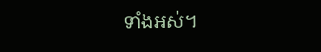ទាំងអស់។